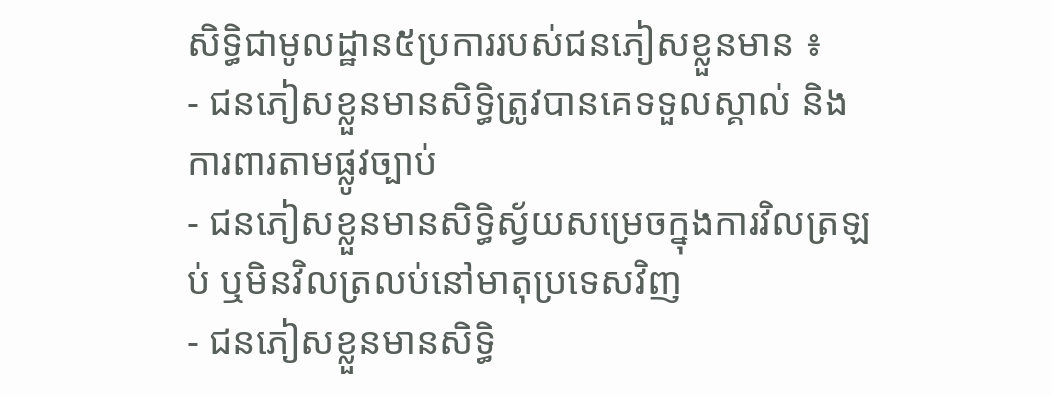សិទ្ធិជាមូលដ្ឋាន៥ប្រការរបស់ជនភៀសខ្លួនមាន ៖
- ជនភៀសខ្លួនមានសិទ្ធិត្រូវបានគេទទួលស្គាល់ និងការពារតាមផ្លូវច្បាប់
- ជនភៀសខ្លួនមានសិទ្ធិស្វ័យសម្រេចក្នុងការវិលត្រឡប់ ឬមិនវិលត្រលប់នៅមាតុប្រទេសវិញ
- ជនភៀសខ្លួនមានសិទ្ធិ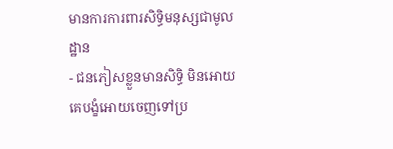មានការការពារសិទ្ធិមនុស្សជាមូលដ្ឋាន
- ជនភៀសខ្លួនមានសិទ្ធិ មិនអោយគេបង្ខំអោយចេញទៅប្រ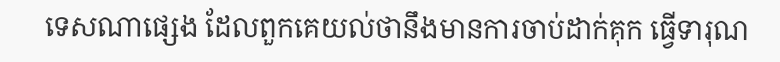ទេសណាផ្សេង ដែលពួកគេយល់ថានឹងមានការចាប់ដាក់គុក ធ្វើទារុណ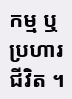កម្ម ឬប្រហារជីវិត ។